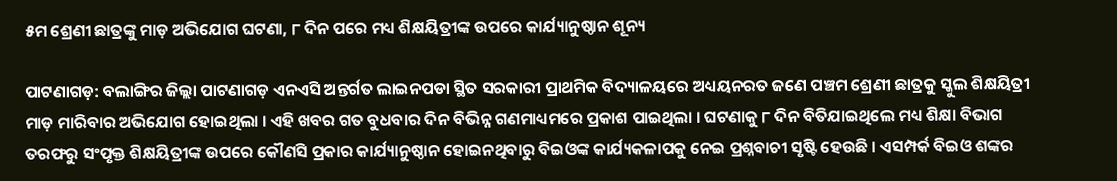୫ମ ଶ୍ରେଣୀ ଛାତ୍ରଙ୍କୁ ମାଡ଼ ଅଭିଯୋଗ ଘଟଣା, ୮ ଦିନ ପରେ ମଧ୍ୟ ଶିକ୍ଷୟିତ୍ରୀଙ୍କ ଉପରେ କାର୍ଯ୍ୟାନୁଷ୍ଠାନ ଶୂନ୍ୟ

ପାଟଣାଗଡ଼: ବଲାଙ୍ଗିର ଜିଲ୍ଲା ପାଟଣାଗଡ଼ ଏନଏସି ଅନ୍ତର୍ଗତ ଲାଇନପଡା ସ୍ଥିତ ସରକାରୀ ପ୍ରାଥମିକ ବିଦ୍ୟାଳୟରେ ଅଧ୍ୟୟନରତ ଜଣେ ପଞ୍ଚମ ଶ୍ରେଣୀ ଛାତ୍ରକୁ ସ୍କୁଲ ଶିକ୍ଷୟିତ୍ରୀ ମାଡ଼ ମାରିବାର ଅଭିଯୋଗ ହୋଇଥିଲା । ଏହି ଖବର ଗତ ବୁଧବାର ଦିନ ବିଭିନ୍ନ ଗଣମାଧ୍ୟମରେ ପ୍ରକାଶ ପାଇଥିଲା । ଘଟଣାକୁ ୮ ଦିନ ବିତିଯାଇଥିଲେ ମଧ୍ୟ ଶିକ୍ଷା ବିଭାଗ ତରଫରୁ ସଂପୃକ୍ତ ଶିକ୍ଷୟିତ୍ରୀଙ୍କ ଉପରେ କୌଣସି ପ୍ରକାର କାର୍ଯ୍ୟାନୁଷ୍ଠାନ ହୋଇନଥିବାରୁ ବିଇଓଙ୍କ କାର୍ଯ୍ୟକଳାପକୁ ନେଇ ପ୍ରଶ୍ନବାଚୀ ସୃଷ୍ଟି ହେଉଛି । ଏସମ୍ପର୍କ ବିଇଓ ଶଙ୍କର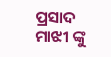ପ୍ରସାଦ ମାଝୀ ଙ୍କୁ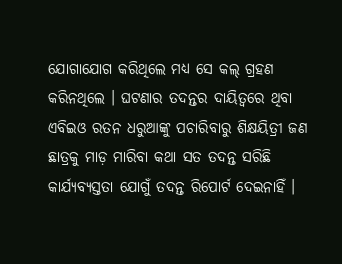ଯୋଗାଯୋଗ କରିଥିଲେ ମଧ୍ୟ ସେ କଲ୍‌ ଗ୍ରହଣ କରିନଥିଲେ । ଘଟଣାର ତଦନ୍ତର ଦାୟିତ୍ୱରେ ଥିବା ଏବିଇଓ ରତନ ଧରୁଆଙ୍କୁ ପଚାରିବାରୁ ଶିକ୍ଷୟିତ୍ରୀ ଜଣ ଛାତ୍ରକୁ ମାଡ଼ ମାରିବା କଥା ସତ ତଦନ୍ତ ସରିଛି କାର୍ଯ୍ୟବ୍ୟସ୍ତତା ଯୋଗୁଁ ତଦନ୍ତ ରିପୋର୍ଟ ଦେଇନାହିଁ ।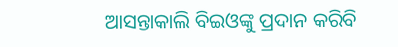ଆସନ୍ତାକାଲି ବିଇଓଙ୍କୁ ପ୍ରଦାନ କରିବି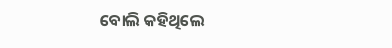ବୋଲି କହିଥିଲେ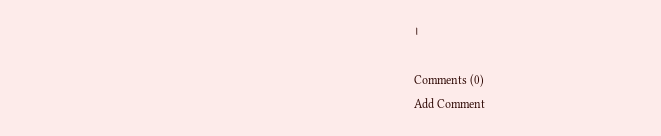।

Comments (0)
Add Comment